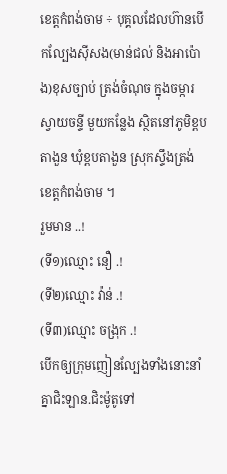ខេត្តកំពង់ចាម ÷ បុគ្គលដែលហ៊ានបើកល្បែងសុីសង(មាន់ជល់ និងអាប៉ោង)ខុសច្បាប់ ត្រង់ចំណុច ក្នុងចម្ការស្វាយចន្ទី មួយកន្លែង ស្ថិតនៅភូមិខ្ពបតាងួន ឃុំខ្ពបតាងួន ស្រុកស្ទឹងត្រង់ ខេត្តកំពង់ចាម ។
រួមមាន ..!
(ទី១)ឈ្មោះ នឿ .!
(ទី២)ឈ្មោះ វ៉ាន់ .!
(ទី៣)ឈ្មោះ ចង្រុក .!
បើកឲ្យក្រុមញៀនល្បែងទាំងនោះនាំគ្នាជិះឡាន.ជិះម៉ូតូទៅ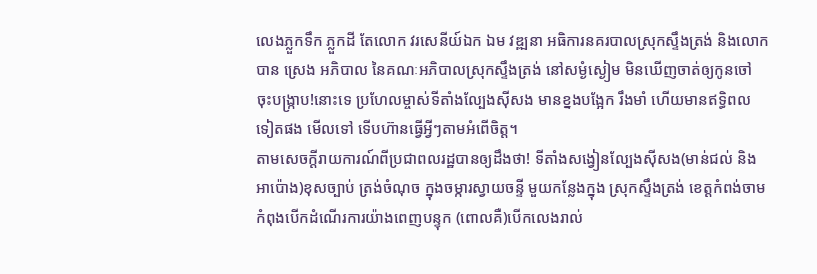លេងភ្លួកទឹក ភ្លួកដី តែលោក វរសេនីយ៍ឯក ឯម វឌ្ឍនា អធិការនគរបាលស្រុកស្ទឹងត្រង់ និងលោក បាន ស្រេង អភិបាល នៃគណៈអភិបាលស្រុកស្ទឹងត្រង់ នៅសម្ងំស្ងៀម មិនឃើញចាត់ឲ្យកូនចៅ ចុះបង្ក្រាប!នោះទេ ប្រហែលម្ចាស់ទីតាំងល្បែងស៊ីសង មានខ្នងបង្អែក រឹងមាំ ហើយមានឥទ្ធិពល ទៀតផង មើលទៅ ទើបហ៊ានធ្វើអ្វីៗតាមអំពើចិត្ត។
តាមសេចក្តីរាយការណ៍ពីប្រជាពលរដ្ឋបានឲ្យដឹងថា! ទីតាំងសង្វៀនល្បែងសុីសង(មាន់ជល់ និងអាប៉ោង)ខុសច្បាប់ ត្រង់ចំណុច ក្នុងចម្ការស្វាយចន្ទី មួយកន្លែងក្នុង ស្រុកស្ទឹងត្រង់ ខេត្តកំពង់ចាម កំពុងបើកដំណើរការយ៉ាងពេញបន្ទុក (ពោលគឺ)បើកលេងរាល់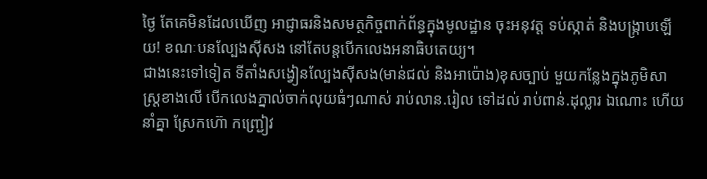ថ្ងៃ តែគេមិនដែលឃើញ អាជ្ញាធរនិងសមត្ថកិច្ចពាក់ព័ន្ធក្នុងមូលដ្ឋាន ចុះអនុវត្ត ទប់ស្កាត់ និងបង្ក្រាបឡើយ! ខណៈបនល្បែងសុីសង នៅតែបន្តបើកលេងអនាធិបតេយ្យ។
ជាងនេះទៅទៀត ទីតាំងសង្វៀនល្បែងសុីសង(មាន់ជល់ និងអាប៉ោង)ខុសច្បាប់ មួយកន្លែងក្នុងភូមិសាស្ត្រខាងលើ បើកលេងភ្នាល់ចាក់លុយធំៗណាស់ រាប់លាន.រៀល ទៅដល់ រាប់ពាន់.ដុល្លារ ឯណោះ ហើយនាំគ្នា ស្រែកហ៊ោ កញ្ជ្រៀវ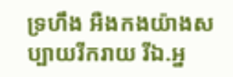ទ្រហឹង អឺងកងយ៉ាងសប្បាយរីករាយ រីឯ.អ្ន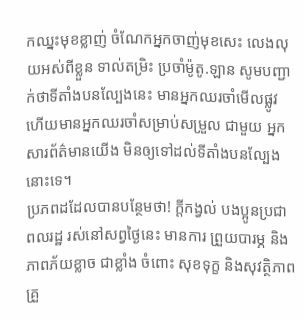កឈ្នះមុខខ្លាញ់ ចំណែកអ្នកចាញ់មុខសេះ លេងលុយអស់ពីខ្លួន ទាល់តម្រិះ ប្រចាំម៉ូតូ.ឡាន សូមបញ្ជាក់ថាទីតាំងបនល្បែងនេះ មានអ្នកឈរចាំមើលផ្លូវ ហើយមានអ្នកឈរចាំសម្រាប់សម្រួល ជាមួយ អ្នកសារព័ត៌មានយើង មិនឲ្យទៅដល់ទីតាំងបនល្បែងនោះទេ។
ប្រភពដដែលបានបន្ថែមថា! ក្តីកង្វល់ បងប្អូនប្រជាពលរដ្ឋ រស់នៅសព្វថ្ងៃនេះ មានការ ព្រួយបារម្ភ និងភាពភ័យខ្លាច ជាខ្លាំង ចំពោះ សុខទុក្ខ និងសុវត្ថិភាព គ្រួ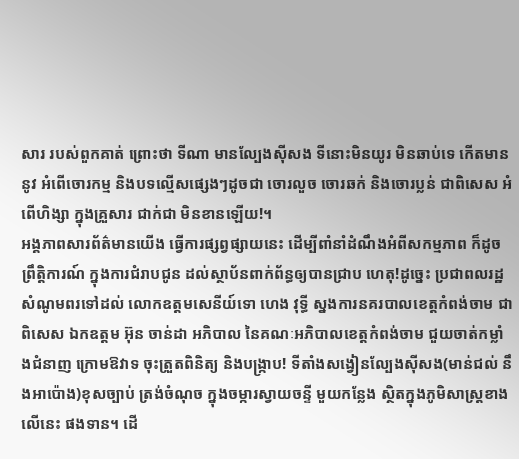សារ របស់ពួកគាត់ ព្រោះថា ទីណា មានល្បែងស៊ីសង ទីនោះមិនយូរ មិនឆាប់ទេ កើតមាននូវ អំពើចោរកម្ម និងបទល្មើសផ្សេងៗដូចជា ចោរលួច ចោរឆក់ និងចោរប្លន់ ជាពិសេស អំពើហិង្សា ក្នុងគ្រួសារ ជាក់ជា មិនខានឡើយ!។
អង្គភាពសារព័ត៌មានយើង ធ្វើការផ្សព្វផ្សាយនេះ ដើម្បីពាំនាំដំណឹងអំពីសកម្មភាព ក៏ដូចព្រឹត្តិការណ៍ ក្នុងការជំរាបជូន ដល់ស្ថាប័នពាក់ព័ន្ធឲ្យបានជ្រាប ហេតុ!ដូច្នេះ ប្រជាពលរដ្ឋ សំណូមពរទៅដល់ លោកឧត្តមសេនីយ៍ទោ ហេង វុទ្ធី ស្នងការនគរបាលខេត្តកំពង់ចាម ជាពិសេស ឯកឧត្តម អ៊ុន ចាន់ដា អភិបាល នៃគណៈអភិបាលខេត្តកំពង់ចាម ជួយចាត់កម្លាំងជំនាញ ក្រោមឱវាទ ចុះត្រួតពិនិត្យ និងបង្ក្រាប! ទីតាំងសង្វៀនល្បែងសុីសង(មាន់ជល់ នឹងអាប៉ោង)ខុសច្បាប់ ត្រង់ចំណុច ក្នុងចម្ការស្វាយចន្ទី មួយកន្លែង ស្ថិតក្នុងភូមិសាស្ត្រខាងលើនេះ ផងទាន។ ដើ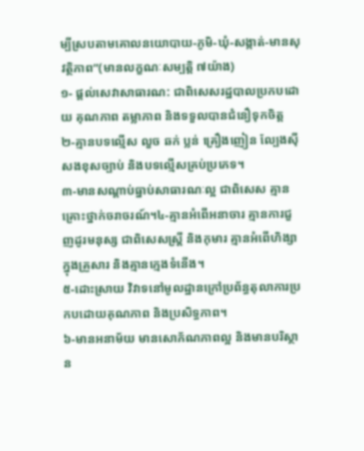ម្បីស្របតាមគោលនយោបាយ-ភូមិ-ឃុំ-សង្កាត់-មានសុវត្ថិភាព”(មានលក្ខណៈសម្បត្តិ ៧យ៉ាង)
១- ផ្តល់សេវាសាធារណ: ជាពិសេសរដ្ឋបាលប្រកបដោយ គុណភាព តម្លាភាព និងទទួលបានជំនឿទុកចិត្ត
២-គ្មានបទល្មើស លួច ឆក់ ប្លន់ គ្រឿងញៀន ល្បែងស៊ីសងខុសច្បាប់ និងបទល្មើសគ្រប់ប្រភេទ។
៣-មានសណ្តាប់ធ្នាប់សាធារណៈល្អ ជាពិសេស គ្មានគ្រោះថ្នាក់ចរាចរណ៍។៤-គ្មានអំពើអនាចារ គ្មានការជួញដូរមនុស្ស ជាពិសេសស្រ្តី និងកុមារ គ្មានអំពើហិង្សា ក្នុងគ្រួសារ និងគ្មានក្មេងទំនើង។
៥-ដោះស្រាយ វិវាទនៅមូលដ្ឋានក្រៅប្រព័ន្ធតុលាការប្រកបដោយគុណភាព និងប្រសិទ្ធភាព។
៦-មានអនាម័យ មានសោភ័ណភាពល្អ និងមានបរិស្ថាន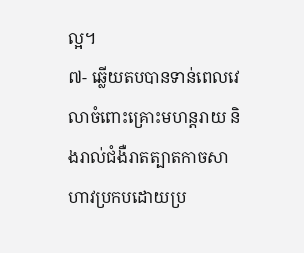ល្អ។
៧- ឆ្លើយតបបានទាន់ពេលវេលាចំពោះគ្រោះមហន្តរាយ និងរាល់ជំងឺរាតត្បាតកាចសាហាវប្រកបដោយប្រ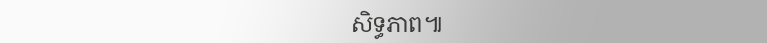សិទ្ធភាព៕